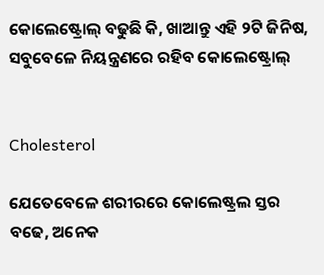କୋଲେଷ୍ଟ୍ରୋଲ୍ ବଢୁଛି କି, ଖାଆନ୍ତୁ ଏହି ୨ଟି ଜିନିଷ, ସବୁବେଳେ ନିୟନ୍ତ୍ରଣରେ‌ ରହିବ କୋଲେଷ୍ଟ୍ରୋଲ୍


Cholesterol

ଯେତେବେଳେ ଶରୀରରେ କୋଲେଷ୍ଟ୍ରଲ ସ୍ତର ବଢେ, ଅନେକ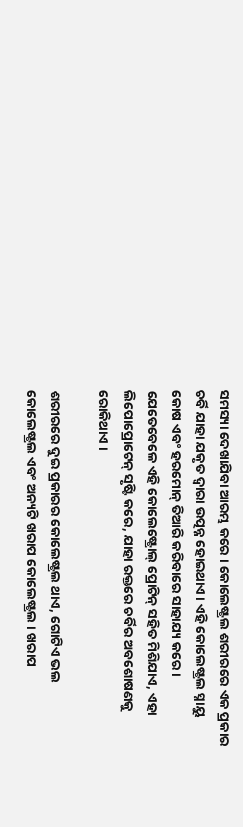ସମସ୍ୟା ଦେଖାଯିବା ଆରମ୍ଭ କରେ । କୋଲେଷ୍ଟ୍ରଲ ଶରୀରରେ ଏକ ପ୍ରକାର ଚର୍ବି ଯାହା ଯକୃତ ଦ୍ୱାରା ଉତ୍ପନ୍ନ ହୋଇଥାଏ । ଏହି କୋଲେଷ୍ଟ୍ରଲ ସ୍ନାୟୁ କୋଷ ଏବଂ ହରମୋନ୍ ତିଆରି କରିବାରେ ସାହାଯ୍ୟ କରେ । ଯେତେବେଳେ ଏହି କୋଲେଷ୍ଟ୍ରୋଲ୍ ପ୍ରୋଟିନ୍ ସହିତ ମିଶିଯାଏ, ଏହା ଲିପୋପ୍ରୋଟେନ୍ ସୃଷ୍ଟି କରେ, ଯାହା ରକ୍ତରେ ଚର୍ବିର ଅବଶୋଷଣକୁ ରୋକିଥାଏ ।

ଶରୀରରେ ଦୁଇ ପ୍ରକାରର କୋଲେଷ୍ଟ୍ରଲ ଥାଏ, ଗୋଟିଏ ଭଲ କୋଲେଷ୍ଟ୍ରଲ ଏବଂ ଅନ୍ୟଟି ଖରାପ କୋଲେଷ୍ଟ୍ରଲ । ଖରାପ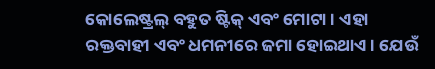କୋଲେଷ୍ଟ୍ରଲ୍ ବହୁତ ଷ୍ଟିକ୍ ଏବଂ ମୋଟା । ଏହା ରକ୍ତବାହୀ ଏବଂ ଧମନୀରେ ଜମା ହୋଇଥାଏ । ଯେଉଁ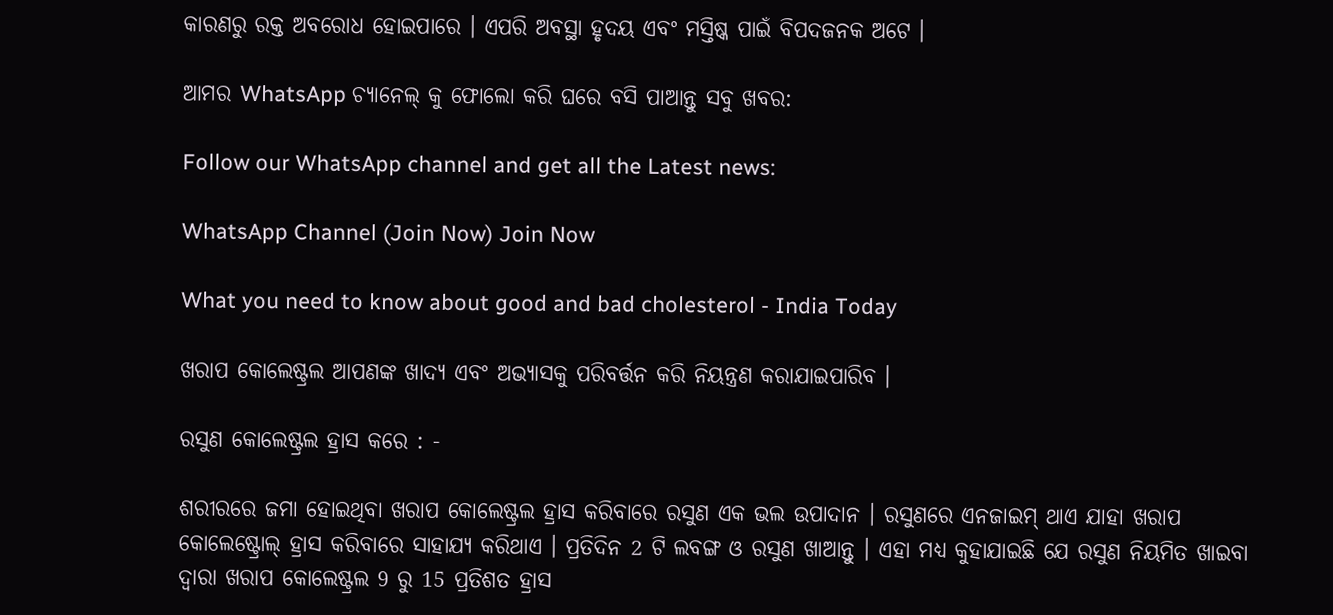କାରଣରୁ ରକ୍ତ ଅବରୋଧ ହୋଇପାରେ । ଏପରି ଅବସ୍ଥା ହୃଦୟ ଏବଂ ମସ୍ତିଷ୍କ ପାଇଁ ବିପଦଜନକ ଅଟେ ।

ଆମର WhatsApp ଚ୍ୟାନେଲ୍ କୁ ଫୋଲୋ କରି ଘରେ ବସି ପାଆନ୍ତୁ ସବୁ ଖବର:

Follow our WhatsApp channel and get all the Latest news:

WhatsApp Channel (Join Now) Join Now

What you need to know about good and bad cholesterol - India Today

ଖରାପ କୋଲେଷ୍ଟ୍ରଲ ଆପଣଙ୍କ ଖାଦ୍ୟ ଏବଂ ଅଭ୍ୟାସକୁ ପରିବର୍ତ୍ତନ କରି ନିୟନ୍ତ୍ରଣ କରାଯାଇପାରିବ ।

ରସୁଣ କୋଲେଷ୍ଟ୍ରଲ ହ୍ରାସ କରେ : -

ଶରୀରରେ ଜମା ହୋଇଥିବା ଖରାପ କୋଲେଷ୍ଟ୍ରଲ ହ୍ରାସ କରିବାରେ ରସୁଣ ଏକ ଭଲ ଉପାଦାନ । ରସୁଣରେ ଏନଜାଇମ୍ ଥାଏ ଯାହା ଖରାପ କୋଲେଷ୍ଟ୍ରୋଲ୍ ହ୍ରାସ କରିବାରେ ସାହାଯ୍ୟ କରିଥାଏ । ପ୍ରତିଦିନ 2 ଟି ଲବଙ୍ଗ ଓ ରସୁଣ ଖାଆନ୍ତୁ । ଏହା ମଧ୍ୟ କୁହାଯାଇଛି ଯେ ରସୁଣ ନିୟମିତ ଖାଇବା ଦ୍ୱାରା ଖରାପ କୋଲେଷ୍ଟ୍ରଲ 9 ରୁ 15 ପ୍ରତିଶତ ହ୍ରାସ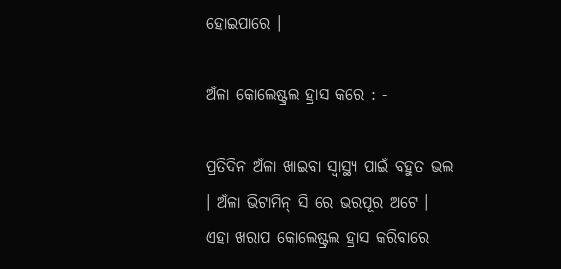ହୋଇପାରେ ।

ଅଁଳା କୋଲେଷ୍ଟ୍ରଲ ହ୍ରାସ କରେ : -

ପ୍ରତିଦିନ ଅଁଳା ଖାଇବା ସ୍ୱାସ୍ଥ୍ୟ ପାଇଁ ବହୁତ ଭଲ । ଅଁଳା ଭିଟାମିନ୍ ସି ରେ ଭରପୂର ଅଟେ । ଏହା ଖରାପ କୋଲେଷ୍ଟ୍ରଲ ହ୍ରାସ କରିବାରେ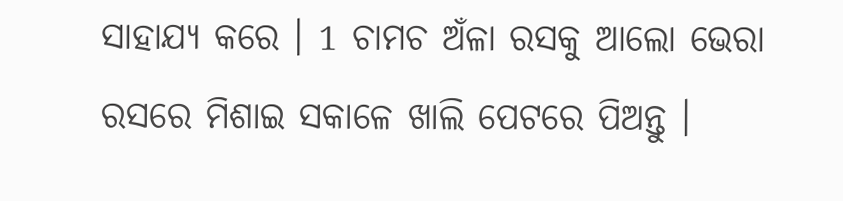ସାହାଯ୍ୟ କରେ । 1 ଚାମଚ ଅଁଳା ରସକୁ ଆଲୋ ଭେରା ରସରେ ମିଶାଇ ସକାଳେ ଖାଲି ପେଟରେ ପିଅନ୍ତୁ ।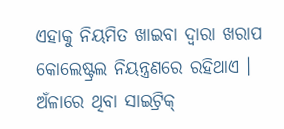ଏହାକୁ ନିୟମିତ ଖାଇବା ଦ୍ୱାରା ଖରାପ କୋଲେଷ୍ଟ୍ରଲ ନିୟନ୍ତ୍ରଣରେ ରହିଥାଏ । ଅଁଳାରେ ଥିବା ସାଇଟ୍ରିକ୍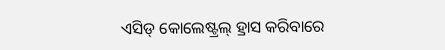ଏସିଡ୍ କୋଲେଷ୍ଟ୍ରଲ୍ ହ୍ରାସ କରିବାରେ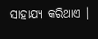ସାହାଯ୍ୟ କରିଥାଏ ।